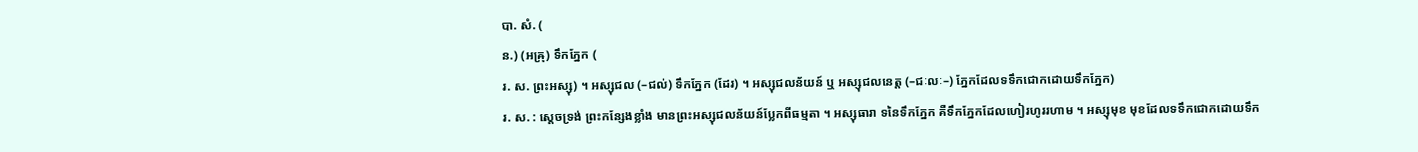បា. សំ. (
ន.) (អឝ្រុ) ទឹកភ្នែក (
រ. ស. ព្រះអស្សុ) ។ អស្សុជល (–ជល់) ទឹកភ្នែក (ដែរ) ។ អស្សុជលន័យន៍ ឬ អស្សុជលនេត្ត (–ជៈលៈ–) ភ្នែកដែលទទឹកជោកដោយទឹកភ្នែក)
រ. ស. : ស្តេចទ្រង់ ព្រះកន្សែងខ្លាំង មានព្រះអស្សុជលន័យន៍ប្លែកពីធម្មតា ។ អស្សុធារា ទនៃទឹកភ្នែក គឺទឹកភ្នែកដែលហៀរហូររហាម ។ អស្សុមុខ មុខដែលទទឹកជោកដោយទឹក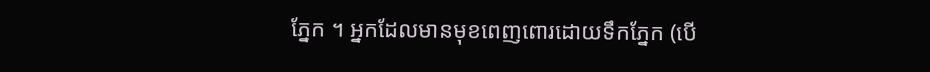ភ្នែក ។ អ្នកដែលមានមុខពេញពោរដោយទឹកភ្នែក (បើ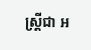ស្ត្រីជា អ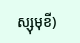ស្សុមុខី)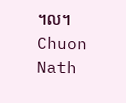។ល។
Chuon Nath